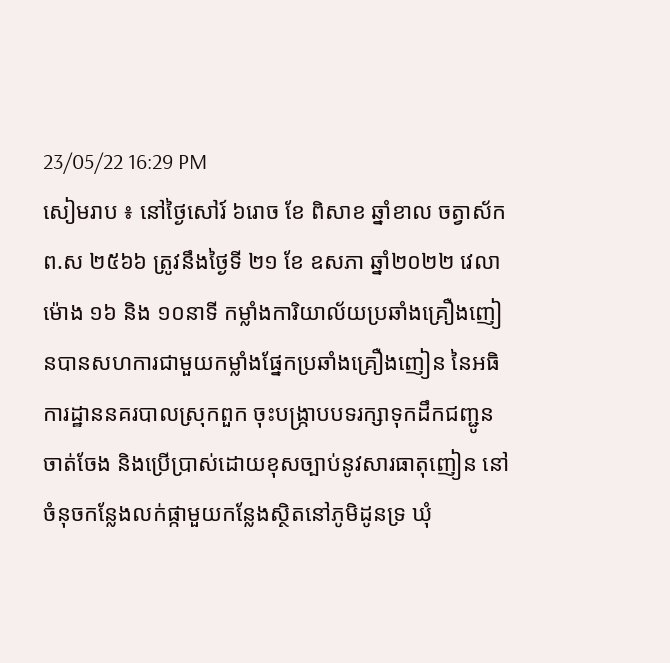23/05/22 16:29 PM
សៀមរាប ៖ នៅថ្ងៃសៅរ៍ ៦រោច ខែ ពិសាខ ឆ្នាំខាល ចត្វាស័ក ព.ស ២៥៦៦ ត្រូវនឹងថ្ងៃទី ២១ ខែ ឧសភា ឆ្នាំ២០២២ វេលាម៉ោង ១៦ និង ១០នាទី កម្លាំងការិយាល័យប្រឆាំងគ្រឿងញៀនបានសហការជាមួយកម្លាំងផ្នែកប្រឆាំងគ្រឿងញៀន នៃអធិការដ្ឋាននគរបាលស្រុកពួក ចុះបង្ក្រាបបទរក្សាទុកដឹកជញ្ជូន ចាត់ចែង និងប្រើប្រាស់ដោយខុសច្បាប់នូវសារធាតុញៀន នៅចំនុចកន្លែងលក់ផ្កាមួយកន្លែងស្ថិតនៅភូមិដូនទ្រ ឃុំ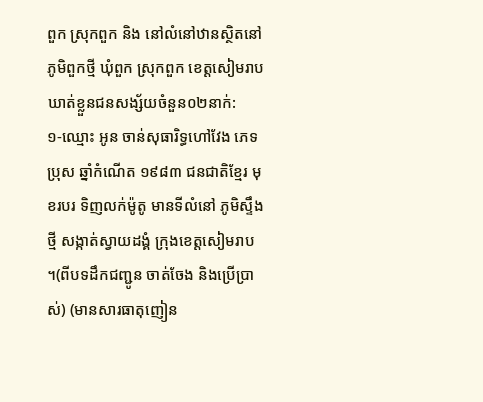ពួក ស្រុកពួក និង នៅលំនៅឋានស្ថិតនៅភូមិពួកថ្មី ឃុំពួក ស្រុកពួក ខេត្តសៀមរាប ឃាត់ខ្លួនជនសង្ស័យចំនួន០២នាក់:
១-ឈ្មោះ អូន ចាន់សុធារិទ្ធហៅវែង ភេទប្រុស ឆ្នាំកំណើត ១៩៨៣ ជនជាតិខ្មែរ មុខរបរ ទិញលក់ម៉ូតូ មានទីលំនៅ ភូមិស្ទឹងថ្មី សង្កាត់ស្វាយដង្គំ ក្រុងខេត្តសៀមរាប ។(ពីបទដឹកជញ្ជូន ចាត់ចែង និងប្រើប្រាស់) (មានសារធាតុញៀន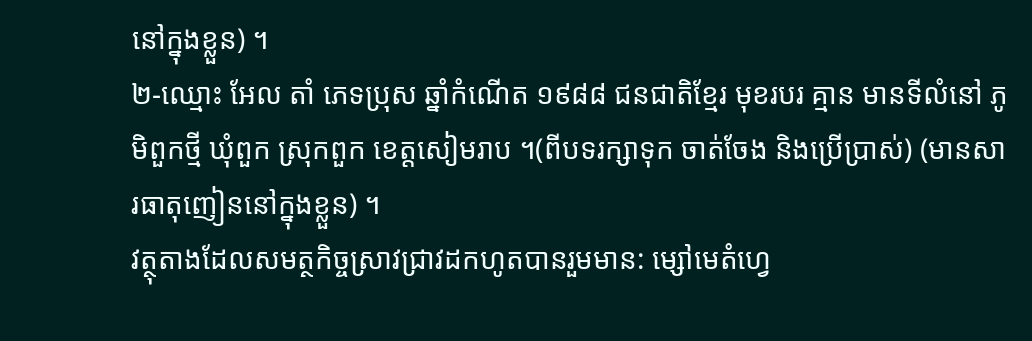នៅក្នុងខ្លួន) ។
២-ឈ្មោះ អែល តាំ ភេទប្រុស ឆ្នាំកំណើត ១៩៨៨ ជនជាតិខ្មែរ មុខរបរ គ្មាន មានទីលំនៅ ភូមិពួកថ្មី ឃុំពួក ស្រុកពួក ខេត្តសៀមរាប ។(ពីបទរក្សាទុក ចាត់ចែង និងប្រើប្រាស់) (មានសារធាតុញៀននៅក្នុងខ្លួន) ។
វត្ថុតាងដែលសមត្ថកិច្ចស្រាវជ្រាវដកហូតបានរួមមាន: ម្សៅមេតំហ្វេ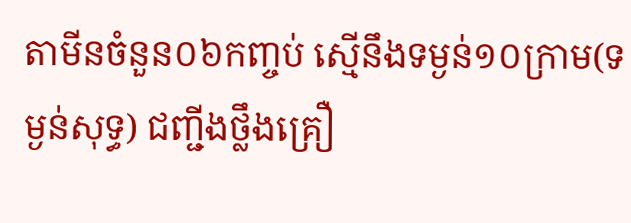តាមីនចំនួន០៦កញ្ចប់ ស្មើនឹងទម្ងន់១០ក្រាម(ទម្ងន់សុទ្ធ) ជញ្ជីងថ្លឹងគ្រឿ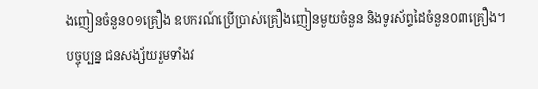ងញៀនចំនួន០១គ្រឿង ឧបករណ៍ប្រើប្រាស់គ្រឿងញៀនមួយចំនួន និងទូរស័ព្ទដៃចំនួន០៣គ្រឿង។
បច្ចុប្បន្ន ជនសង្ស័យរួមទាំងវ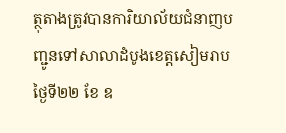ត្ថុតាងត្រូវបានការិយាល័យជំនាញបញ្ជូនទៅសាលាដំបូងខេត្តសៀមរាបថ្ងៃទី២២ ខែ ឧ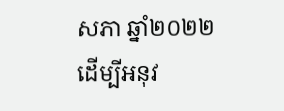សភា ឆ្នាំ២០២២ ដេីម្បីអនុវ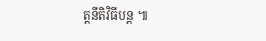ត្តនីតិវិធីបន្ត ៕